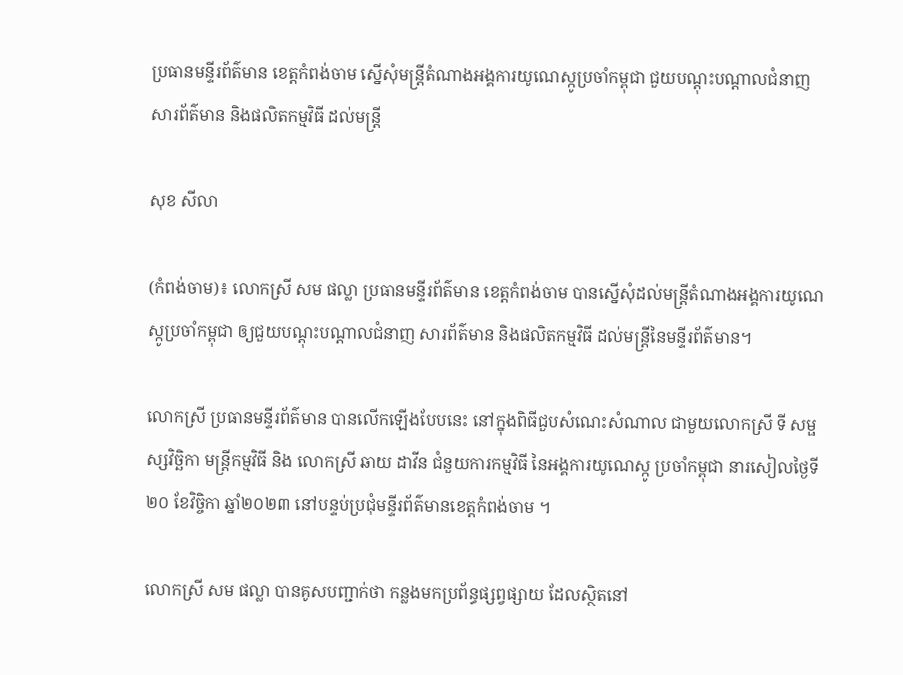ប្រធានមន្ទីរព័ត៌មាន ខេត្តកំពង់ចាម ស្នើសុំមន្ត្រីតំណាងអង្គការយូណេស្កូប្រចាំកម្ពុជា ជួយបណ្ដុះបណ្ដាលជំនាញ សារព័ត៌មាន និងផលិតកម្មវិធី ដល់មន្ត្រី

សុខ សីលា

(កំពង់ចាម)៖ លោកស្រី សម ផល្លា ប្រធានមន្ទីរព័ត៌មាន ខេត្តកំពង់ចាម បានស្នើសុំដល់មន្ត្រីតំណាងអង្គការយូណេស្កូប្រចាំកម្ពុជា ឲ្យជួយបណ្ដុះបណ្ដាលជំនាញ សារព័ត៌មាន និងផលិតកម្មវិធី ដល់មន្ត្រីនៃមន្ទីរព័ត៌មាន។

លោកស្រី ប្រធានមន្ទីរព័ត៌មាន បានលើកឡើងបែបនេះ នៅក្នុងពិធីជួបសំណេះសំណាល ជាមួយលោកស្រី ទី សម្ផស្សវិច្ឆិកា មន្ត្រីកម្មវិធី និង លោកស្រី ឆាយ ដាវីន ជំនួយការកម្មវិធី នៃអង្គការយូណេស្កូ ប្រចាំកម្ពុជា នារសៀលថ្ងៃទី២០ ខែវិច្ចិកា ឆ្នាំ២០២៣ នៅបន្ទប់ប្រជុំមន្ទីរព័ត៌មានខេត្តកំពង់ចាម ។

លោកស្រី សម ផល្លា បានគូសបញ្ជាក់ថា កន្លងមកប្រព័ន្ធផ្សព្វផ្សាយ ដែលស្ថិតនៅ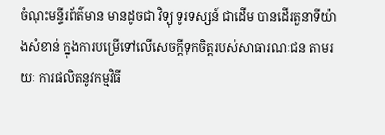ចំណុះមន្ទីរព័ត៌មាន មានដូចជា វិទ្យុ ទូរទស្សន៍ ជាដើម បានដើរតួនាទីយ៉ាងសំខាន់ ក្នុងការបម្រើទៅលើសេចក្ដីទុកចិត្តរបស់សាធារណៈជន តាមរយៈ ការផលិតនូវកម្មវិធី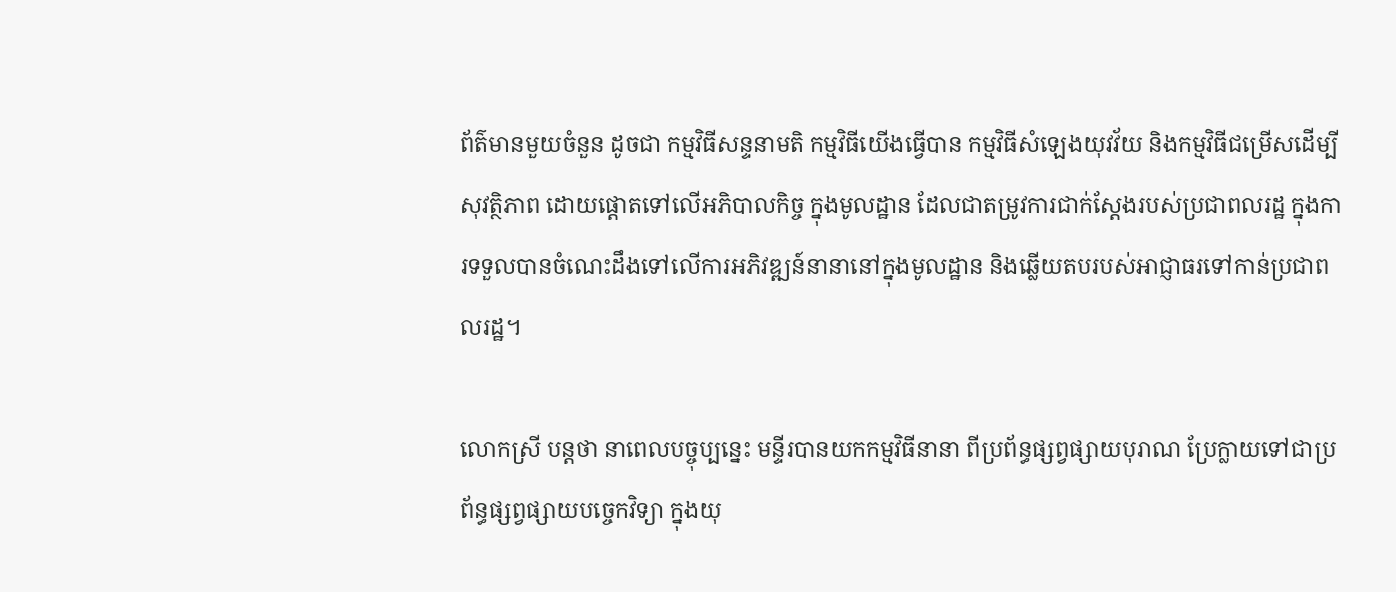ព័ត៌មានមួយចំនួន ដូចជា កម្មវិធីសន្ទនាមតិ កម្មវិធីយើងធ្វើបាន កម្មវិធីសំឡេងយុវវ័យ និងកម្មវិធីជម្រើសដើម្បីសុវត្ថិភាព ដោយផ្ដោតទៅលើអភិបាលកិច្ច ក្នុងមូលដ្ឋាន ដែលជាតម្រូវការជាក់ស្ដែងរបស់ប្រជាពលរដ្ឋ ក្នុងការទទួលបានចំណេះដឹងទៅលើការអភិវឌ្ឍន៍នានានៅក្នុងមូលដ្ឋាន និងឆ្លើយតបរបស់អាជ្ញាធរទៅកាន់ប្រជាពលរដ្ឋ។

លោកស្រី បន្តថា នាពេលបច្ចុប្បន្នេះ មន្ទីរបានយកកម្មវិធីនានា ពីប្រព័ន្ធផ្សព្វផ្សាយបុរាណ ប្រែក្លាយទៅជាប្រព័ន្ធផ្សព្វផ្សាយបច្ចេកវិទ្យា ក្នុងយុ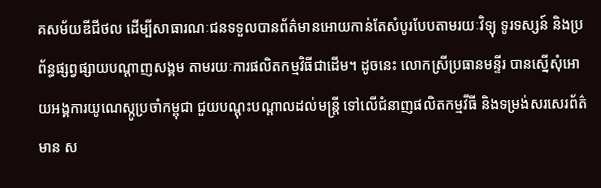គសម័យឌីជីថល ដើម្បីសាធារណៈជនទទួលបានព័ត៌មានអោយកាន់តែសំបូរបែបតាមរយៈវិទ្យុ ទូរទស្សន៍ និងប្រព័ន្ធផ្សព្វផ្សាយបណ្ដាញសង្គម តាមរយៈការផលិតកម្មវិធីជាដើម។ ដូចនេះ លោកស្រីប្រធានមន្ទីរ បានស្នើសុំអោយអង្គការយូណេស្កូប្រចាំកម្ពុជា ជួយបណ្ដុះបណ្ដាលដល់មន្ត្រី ទៅលើជំនាញផលិតកម្មវីធី និងទម្រង់សរសេរព័ត៌មាន ស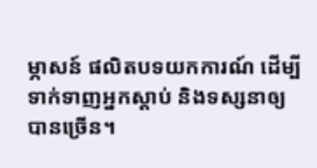ម្ភាសន៍ ផលិតបទយកការណ៍ ដើម្បីទាក់ទាញអ្នកស្ដាប់ និងទស្សនាឲ្យបានច្រើន។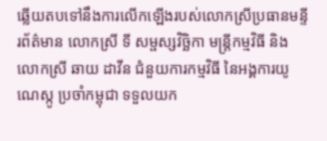ឆ្លើយតបទៅនឹងការលើកឡើងរបស់លោកស្រីប្រធានមន្ទីរព័ត៌មាន លោកស្រី ទី សម្ផស្សវិច្ឆិកា មន្ត្រីកម្មវិធី និង លោកស្រី ឆាយ ដាវីន ជំនួយការកម្មវិធី នៃអង្គការយូណេស្កូ ប្រចាំកម្ពុជា ទទួលយក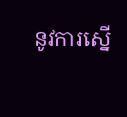នូវការស្នើ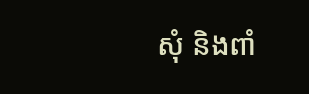សុំ និងពាំ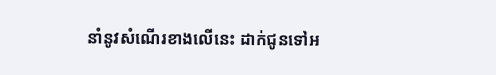នាំនូវសំណើរខាងលើនេះ ដាក់ជូនទៅអ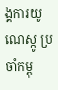ង្គការយូណេស្កូ ប្រចាំកម្ពុ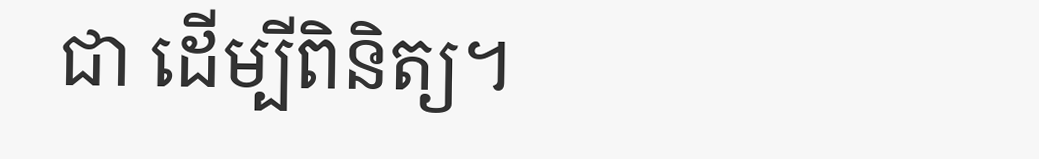ជា ដើម្បីពិនិត្យ។